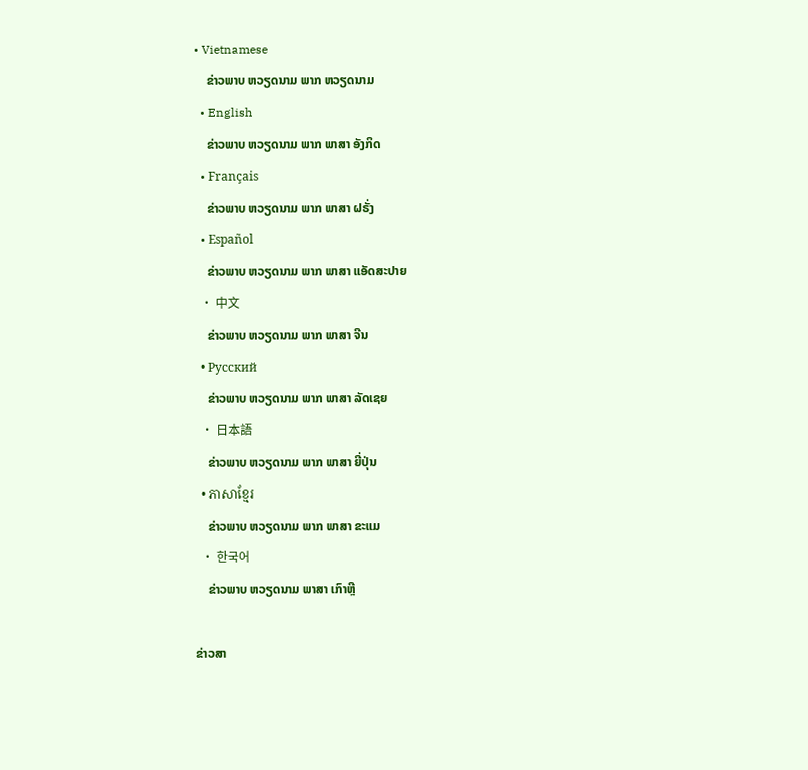• Vietnamese
    ຂ່າວພາບ ຫວຽດນາມ ພາກ ຫວຽດນາມ
  • English
    ຂ່າວພາບ ຫວຽດນາມ ພາກ ພາສາ ອັງກິດ
  • Français
    ຂ່າວພາບ ຫວຽດນາມ ພາກ ພາສາ ຝຣັ່ງ
  • Español
    ຂ່າວພາບ ຫວຽດນາມ ພາກ ພາສາ ແອັດສະປາຍ
  • 中文
    ຂ່າວພາບ ຫວຽດນາມ ພາກ ພາສາ ຈີນ
  • Русский
    ຂ່າວພາບ ຫວຽດນາມ ພາກ ພາສາ ລັດເຊຍ
  • 日本語
    ຂ່າວພາບ ຫວຽດນາມ ພາກ ພາສາ ຍີ່ປຸ່ນ
  • ភាសាខ្មែរ
    ຂ່າວພາບ ຫວຽດນາມ ພາກ ພາສາ ຂະແມ
  • 한국어
    ຂ່າວພາບ ຫວຽດນາມ ພາສາ ເກົາຫຼີ

ຂ່າວສາ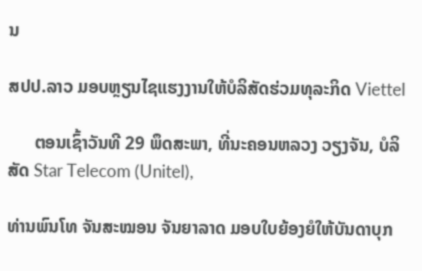ນ

ສປປ.ລາວ ມອບຫຼຽນໄຊແຮງງານໃຫ້ບໍລິສັດຮ່ວມທຸລະກິດ Viettel

      ຕອນເຊົ້າວັນທີ 29 ພຶດສະພາ, ທີ່ນະຄອນຫລວງ ວຽງຈັນ, ບໍລິສັດ Star Telecom (Unitel),

ທ່ານພົນໂທ ຈັນສະໝອນ ຈັນຍາລາດ ມອບໃບຍ້ອງຍໍໃຫ້ບັນດາບຸກ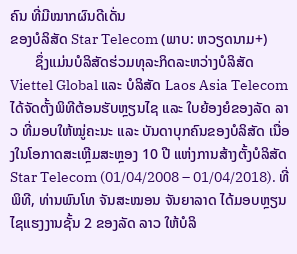ຄົນ ທີ່ມີໝາກຜົນດີເດັ່ນ
ຂອງບໍລິສັດ Star Telecom (ພາບ: ຫວຽດນາມ+)
       ຊຶ່ງແມ່ນບໍລິສັດຮ່ວມທຸລະກິດລະຫວ່າງບໍລິສັດ Viettel Global ແລະ ບໍລິສັດ Laos Asia Telecom ໄດ້ຈັດຕັ້ງພິທີຕ້ອນຮັບຫຼຽນໄຊ ແລະ ໃບຍ້ອງຍໍຂອງລັດ ລາວ ທີ່ມອບໃຫ້ໝູ່ຄະນະ ແລະ ບັນດາບຸກຄົນຂອງບໍລິສັດ ເນື່ອງໃນໂອກາດສະເຫຼີມສະຫຼອງ 10 ປີ ແຫ່ງການສ້າງຕັ້ງບໍລິສັດ Star Telecom (01/04/2008 – 01/04/2018). ທີ່ພິທີ, ທ່ານພົນໂທ ຈັນສະໝອນ ຈັນຍາລາດ ໄດ້ມອບຫຼຽນໄຊແຮງງານຊັ້ນ 2 ຂອງລັດ ລາວ ໃຫ້ບໍລິ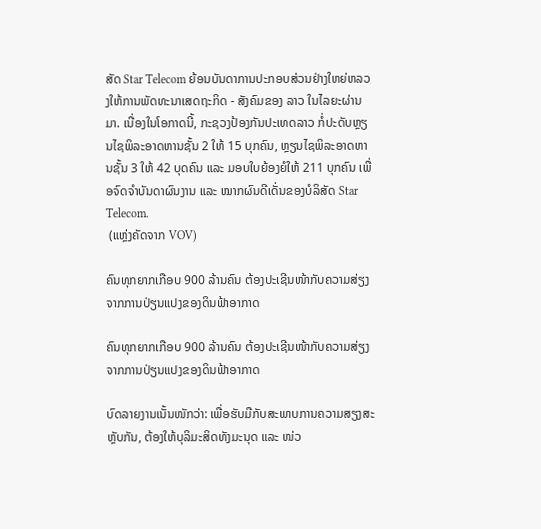ສັດ Star Telecom ຍ້ອນບັນດາການປະກອບສ່ວນຢ່າງໃຫຍ່ຫລວງໃຫ້ການພັດທະນາເສດຖະກິດ - ສັງຄົມຂອງ ລາວ ໃນໄລຍະຜ່ານມາ. ເນື່ອງໃນໂອກາດນີ້, ກະຊວງປ້ອງກັນປະເທດລາວ ກໍ່ປະດັບຫຼຽນໄຊພິລະອາດຫານຊັ້ນ 2 ໃຫ້ 15 ບຸກຄົນ, ຫຼຽນໄຊພິລະອາດຫານຊັ້ນ 3 ໃຫ້ 42 ບຸດຄົນ ແລະ ມອບໃບຍ້ອງຍໍໃຫ້ 211 ບຸກຄົນ ເພື່ອຈົດຈຳບັນດາຜົນງານ ແລະ ໝາກຜົນດີເດັ່ນຂອງບໍລິສັດ Star Telecom.
 (ແຫຼ່ງຄັດຈາກ VOV)

ຄົນທຸກຍາກເກືອບ 900 ລ້ານຄົນ ຕ້ອງປະເຊີນໜ້າກັບຄວາມສ່ຽງຈາກການປ່ຽນແປງຂອງດິນຟ້າອາກາດ

ຄົນທຸກຍາກເກືອບ 900 ລ້ານຄົນ ຕ້ອງປະເຊີນໜ້າກັບຄວາມສ່ຽງຈາກການປ່ຽນແປງຂອງດິນຟ້າອາກາດ

ບົດລາຍງານເນັ້ນໜັກວ່າ: ເພື່ອຮັບມືກັບສະພາບການຄວາມສຽງສະຫຼັບກັນ, ຕ້ອງໃຫ້ບຸລິມະສິດທັງມະນຸດ ແລະ ໜ່ວ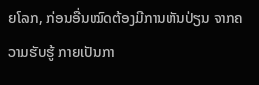ຍໂລກ, ກ່ອນອື່ນໝົດຕ້ອງມີການຫັນປ່ຽນ ຈາກຄວາມຮັບຮູ້ ກາຍເປັນກາ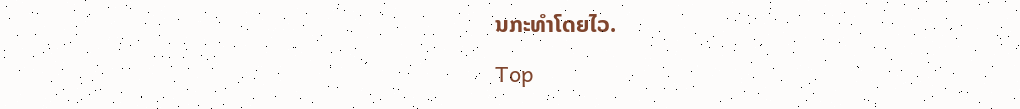ນກະທຳໂດຍໄວ.

Top